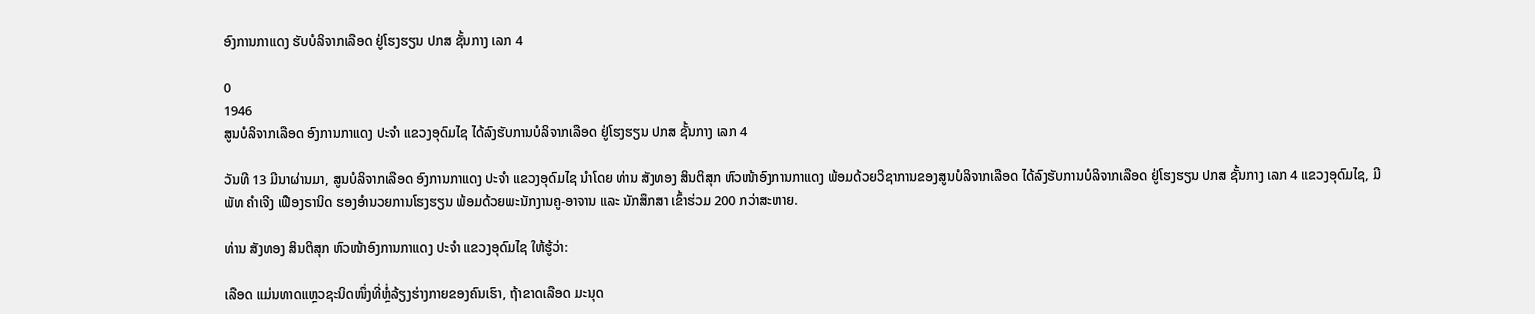ອົງການກາແດງ ຮັບບໍລິຈາກເລືອດ ຢູ່ໂຮງຮຽນ ປກສ ຊັ້ນກາງ ເລກ 4

0
1946
ສູນບໍລິຈາກເລືອດ ອົງການກາແດງ ປະຈຳ ແຂວງອຸດົມໄຊ ໄດ້ລົງຮັບການບໍລິຈາກເລືອດ ຢູ່ໂຮງຮຽນ ປກສ ຊັ້ນກາງ ເລກ 4

ວັນທີ 13 ມີນາຜ່ານມາ, ສູນບໍລິຈາກເລືອດ ອົງການກາແດງ ປະຈຳ ແຂວງອຸດົມໄຊ ນຳໂດຍ ທ່ານ ສັງທອງ ສິນຕິສຸກ ຫົວໜ້າອົງການກາແດງ ພ້ອມດ້ວຍວິຊາການຂອງສູນບໍລິຈາກເລືອດ ໄດ້ລົງຮັບການບໍລິຈາກເລືອດ ຢູ່ໂຮງຮຽນ ປກສ ຊັ້ນກາງ ເລກ 4 ແຂວງອຸດົມໄຊ, ມີ ພັທ ຄຳເຈີງ ເຟືອງຣານິດ ຮອງອຳນວຍການໂຮງຮຽນ ພ້ອມດ້ວຍພະນັກງານຄູ-ອາຈານ ແລະ ນັກສຶກສາ ເຂົ້າຮ່ວມ 200 ກວ່າສະຫາຍ.

ທ່ານ ສັງທອງ ສິນຕິສຸກ ຫົວໜ້າອົງການກາແດງ ປະຈຳ ແຂວງອຸດົມໄຊ ໃຫ້ຮູ້ວ່າ:

ເລືອດ ແມ່ນທາດແຫຼວຊະນິດໜຶ່ງທີ່ຫຼ່ໍລ້ຽງຮ່າງກາຍຂອງຄົນເຮົາ, ຖ້າຂາດເລືອດ ມະນຸດ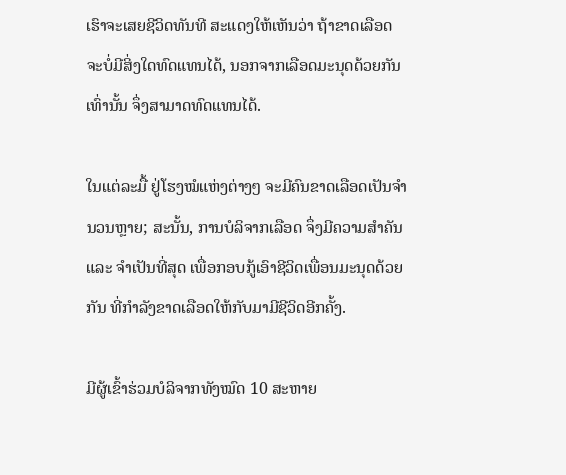ເຮົາຈະເສຍຊີວິດທັນທີ ສະແດງໃຫ້ເຫັນວ່າ ຖ້າຂາດເລືອດ ຈະບໍ່ມີສິ່ງໃດທົດແທນໄດ້, ນອກຈາກເລືອດມະນຸດດ້ວຍກັນເທົ່ານັ້ນ ຈຶ່ງສາມາດທົດແທນໄດ້.

ໃນແຕ່ລະມື້ ຢູ່ໂຮງໝໍແຫ່ງຕ່າງໆ ຈະມີຄົນຂາດເລືອດເປັນຈຳນວນຫຼາຍ; ສະນັ້ນ, ການບໍລິຈາກເລືອດ ຈຶ່ງມີຄວາມສຳຄັນ ແລະ ຈຳເປັນທີ່ສຸດ ເພື່ອກອບກູ້ເອົາຊີວິດເພື່ອນມະນຸດດ້ວຍກັນ ທີ່ກຳລັງຂາດເລືອດໃຫ້ກັບມາມີຊີວິດອີກຄັ້ງ.

ມີຜູ້ເຂົ້າຮ່ວມບໍລິຈາກທັງໝົດ 10 ສະຫາຍ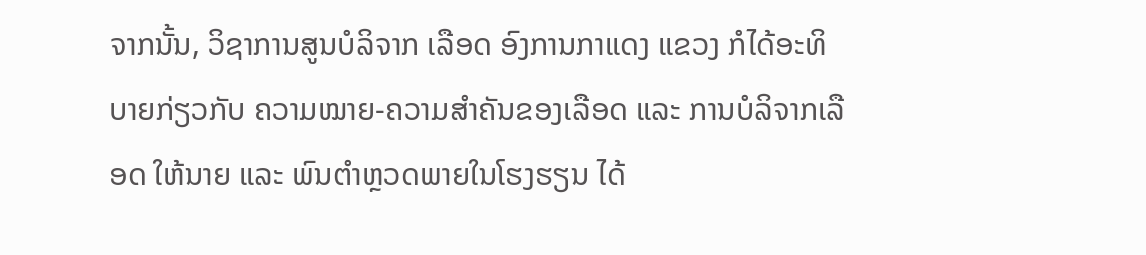ຈາກນັ້ນ, ວິຊາການສູນບໍລິຈາກ ເລືອດ ອົງການກາແດງ ແຂວງ ກໍໄດ້ອະທິບາຍກ່ຽວກັບ ຄວາມໝາຍ-ຄວາມສຳຄັນຂອງເລືອດ ແລະ ການບໍລິຈາກເລືອດ ໃຫ້ນາຍ ແລະ ພົນຕຳຫຼວດພາຍໃນໂຮງຮຽນ ໄດ້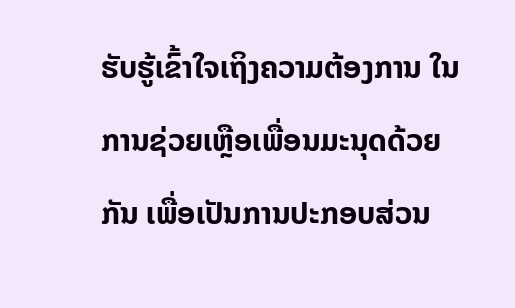ຮັບຮູ້ເຂົ້າໃຈເຖິງຄວາມຕ້ອງການ ໃນການຊ່ວຍເຫຼືອເພື່ອນມະນຸດດ້ວຍກັນ ເພື່ອເປັນການປະກອບສ່ວນ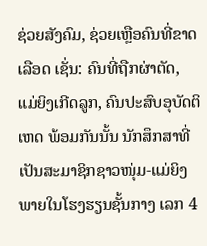ຊ່ວຍສັງຄົມ, ຊ່ວຍເຫຼືອຄົນທີ່ຂາດເລືອດ ເຊັ່ນ: ຄົນທີ່ຖືກຜ່າຕັດ, ແມ່ຍິງເກີດລູກ, ຄົນປະສົບອຸບັດຕິເຫດ ພ້ອມກັນນັ້ນ ນັກສຶກສາທີ່ເປັນສະມາຊິກຊາວໜຸ່ມ-ແມ່ຍິງ ພາຍໃນໂຮງຮຽນຊັ້ນກາງ ເລກ 4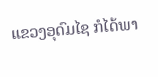ແຂວງອຸດົມໄຊ ກໍໄດ້ພາ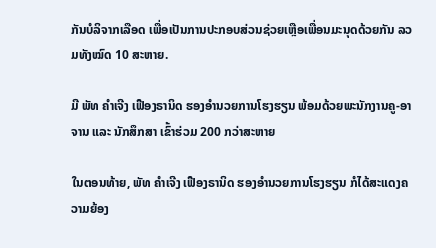ກັນບໍລິຈາກເລືອດ ເພື່ອເປັນການປະກອບສ່ວນຊ່ວຍເຫຼືອເພື່ອນມະນຸດດ້ວຍກັນ ລວມທັງໝົດ 10 ສະຫາຍ.

ມີ ພັທ ຄຳເຈີງ ເຟືອງຣານິດ ຮອງອຳນວຍການໂຮງຮຽນ ພ້ອມດ້ວຍພະນັກງານຄູ-ອາຈານ ແລະ ນັກສຶກສາ ເຂົ້າຮ່ວມ 200 ກວ່າສະຫາຍ

ໃນຕອນທ້າຍ, ພັທ ຄຳເຈີງ ເຟືອງຣານິດ ຮອງອຳນວຍການໂຮງຮຽນ ກໍໄດ້ສະແດງຄວາມຍ້ອງ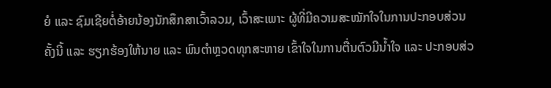ຍໍ ແລະ ຊົມເຊີຍຕໍ່ອ້າຍນ້ອງນັກສຶກສາເວົ້າລວມ, ເວົ້າສະເພາະ ຜູ້ທີ່ມີຄວາມສະໝັກໃຈໃນການປະກອບສ່ວນຄັ້ງນີ້ ແລະ ຮຽກຮ້ອງໃຫ້ນາຍ ແລະ ພົນຕຳຫຼວດທຸກສະຫາຍ ເຂົ້າໃຈໃນການຕື່ນຕົວມີນ້ຳໃຈ ແລະ ປະກອບສ່ວ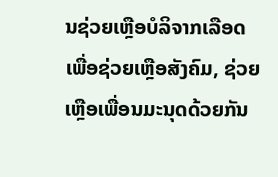ນຊ່ວຍເຫຼືອບໍລິຈາກເລືອດ ເພື່ອຊ່ວຍເຫຼືອສັງຄົມ, ຊ່ວຍເຫຼືອເພື່ອນມະນຸດດ້ວຍກັນ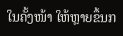ໃນຄັ້ງໜ້າ ໃຫ້ຫຼາຍຂຶ້ນກ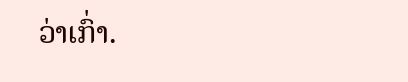ວ່າເກົ່າ.